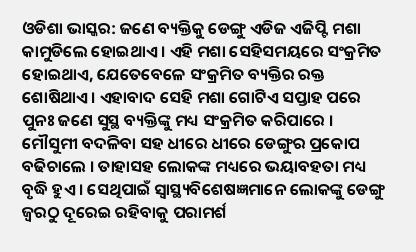ଓଡିଶା ଭାସ୍କର: ଜଣେ ବ୍ୟକ୍ତିକୁ ଡେଙ୍ଗୁ ଏଡିଜ ଏଜିପ୍ଟି ମଶା କାମୁଡିଲେ ହୋଇଥାଏ । ଏହି ମଶା ସେହିସମୟରେ ସଂକ୍ରମିତ ହୋଇଥାଏ, ଯେତେବେଳେ ସଂକ୍ରମିତ ବ୍ୟକ୍ତିର ରକ୍ତ ଶୋଷିଥାଏ । ଏହାବାଦ ସେହି ମଶା ଗୋଟିଏ ସପ୍ତାହ ପରେ ପୁନଃ ଜଣେ ସୁସ୍ଥ ବ୍ୟକ୍ତିଙ୍କୁ ମଧ୍ୟ ସଂକ୍ରମିତ କରିପାରେ । ମୌସୁମୀ ବଦଳିବା ସହ ଧୀରେ ଧୀରେ ଡେଙ୍ଗୁର ପ୍ରକୋପ ବଢିଚାଲେ । ତାହାସହ ଲୋକଙ୍କ ମଧ୍ୟରେ ଭୟାବହତା ମଧ୍ୟ ବୃଦ୍ଧି ହୁଏ । ସେଥିପାଇଁ ସ୍ୱାସ୍ଥ୍ୟବିଶେଷଜ୍ଞମାନେ ଲୋକଙ୍କୁ ଡେଙ୍ଗୁ ଜ୍ୱରଠୁ ଦୂରେଇ ରହିବାକୁ ପରାମର୍ଶ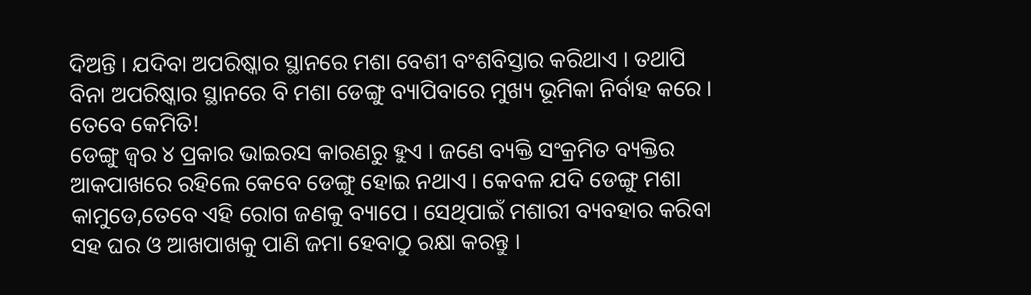ଦିଅନ୍ତି । ଯଦିବା ଅପରିଷ୍କାର ସ୍ଥାନରେ ମଶା ବେଶୀ ବଂଶବିସ୍ତାର କରିଥାଏ । ତଥାପି ବିନା ଅପରିଷ୍କାର ସ୍ଥାନରେ ବି ମଶା ଡେଙ୍ଗୁ ବ୍ୟାପିବାରେ ମୁଖ୍ୟ ଭୂମିକା ନିର୍ବାହ କରେ । ତେବେ କେମିତି!
ଡେଙ୍ଗୁ ଜ୍ୱର ୪ ପ୍ରକାର ଭାଇରସ କାରଣରୁ ହୁଏ । ଜଣେ ବ୍ୟକ୍ତି ସଂକ୍ରମିତ ବ୍ୟକ୍ତିର ଆକପାଖରେ ରହିଲେ କେବେ ଡେଙ୍ଗୁ ହୋଇ ନଥାଏ । କେବଳ ଯଦି ଡେଙ୍ଗୁ ମଶା କାମୁଡେ,ତେବେ ଏହି ରୋଗ ଜଣକୁ ବ୍ୟାପେ । ସେଥିପାଇଁ ମଶାରୀ ବ୍ୟବହାର କରିବା ସହ ଘର ଓ ଆଖପାଖକୁ ପାଣି ଜମା ହେବାଠୁ ରକ୍ଷା କରନ୍ତୁ ।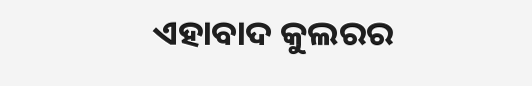ଏହାବାଦ କୁଲରର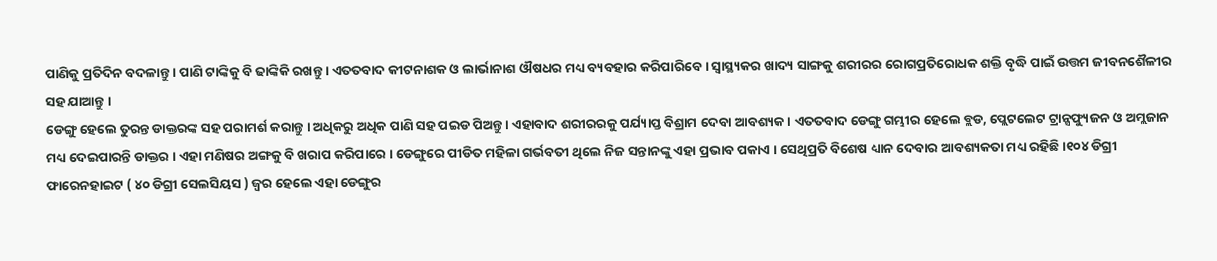ପାଣିକୁ ପ୍ରତିଦିନ ବଦଳାନ୍ତୁ । ପାଣି ଟାଙ୍କିକୁ ବି ଢାଙ୍କିକି ରଖନ୍ତୁ । ଏତତବାଦ କୀଟନାଶକ ଓ ଲାର୍ଭାନାଶ ଔଷଧର ମଧ୍ୟ ବ୍ୟବହାର କରିପାରିବେ । ସ୍ୱାସ୍ଥ୍ୟକର ଖାଦ୍ୟ ସାଙ୍ଗକୁ ଶରୀରର ରୋଗପ୍ରତିରୋଧକ ଶକ୍ତି ବୃଦ୍ଧି ପାଇଁ ଉତ୍ତମ ଜୀବନଶୈଳୀର ସହ ଯାଆନ୍ତୁ ।
ଡେଙ୍ଗୁ ହେଲେ ତୁରନ୍ତ ଡାକ୍ତରଙ୍କ ସହ ପରାମର୍ଶ କରାନ୍ତୁ । ଅଧିକରୁ ଅଧିକ ପାଣି ସହ ପଇଡ ପିଅନ୍ତୁ । ଏହାବାଦ ଶରୀରରକୁ ପର୍ଯ୍ୟାପ୍ତ ବିଶ୍ରାମ ଦେବା ଆବଶ୍ୟକ । ଏତତବାଦ ଡେଙ୍ଗୁ ଗମ୍ଭୀର ହେଲେ ବ୍ଲଡ, ପ୍ଲେଟଲେଟ ଟ୍ରାନ୍ସଫ୍ୟୁଜନ ଓ ଅମ୍ଲଜାନ ମଧ୍ୟ ଦେଇପାରନ୍ତି ଡାକ୍ତର । ଏହା ମଣିଷର ଅଙ୍ଗକୁ ବି ଖରାପ କରିପାରେ । ଡେଙ୍ଗୁରେ ପୀଡିତ ମହିଳା ଗର୍ଭବତୀ ଥିଲେ ନିଜ ସନ୍ତାନଙ୍କୁ ଏହା ପ୍ରଭାବ ପକାଏ । ସେଥିପ୍ରତି ବିଶେଷ ଧ୍ୟାନ ଦେବାର ଆବଶ୍ୟକତା ମଧ୍ୟ ରହିଛି ।୧୦୪ ଡିଗ୍ରୀ ଫାରେନହାଇଟ ( ୪୦ ଡିଗ୍ରୀ ସେଲସିୟସ ) ଜ୍ୱର ହେଲେ ଏହା ଡେଙ୍ଗୁର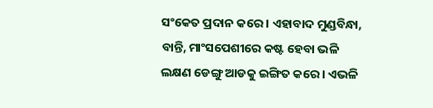ସଂକେତ ପ୍ରଦାନ କରେ । ଏହାବାଦ ମୁଣ୍ଡବିନ୍ଧା, ବାନ୍ତି, ମାଂସପେଶୀରେ କଷ୍ଟ ହେବା ଭଳି ଲକ୍ଷଣ ଡେଙ୍ଗୁ ଆଡକୁ ଇଙ୍ଗିତ କରେ । ଏଭଳି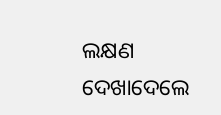ଲକ୍ଷଣ ଦେଖାଦେଲେ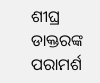ଶୀଘ୍ର ଡାକ୍ତରଙ୍କ ପରାମର୍ଶ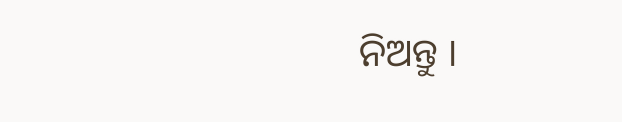ନିଅନ୍ତୁ ।